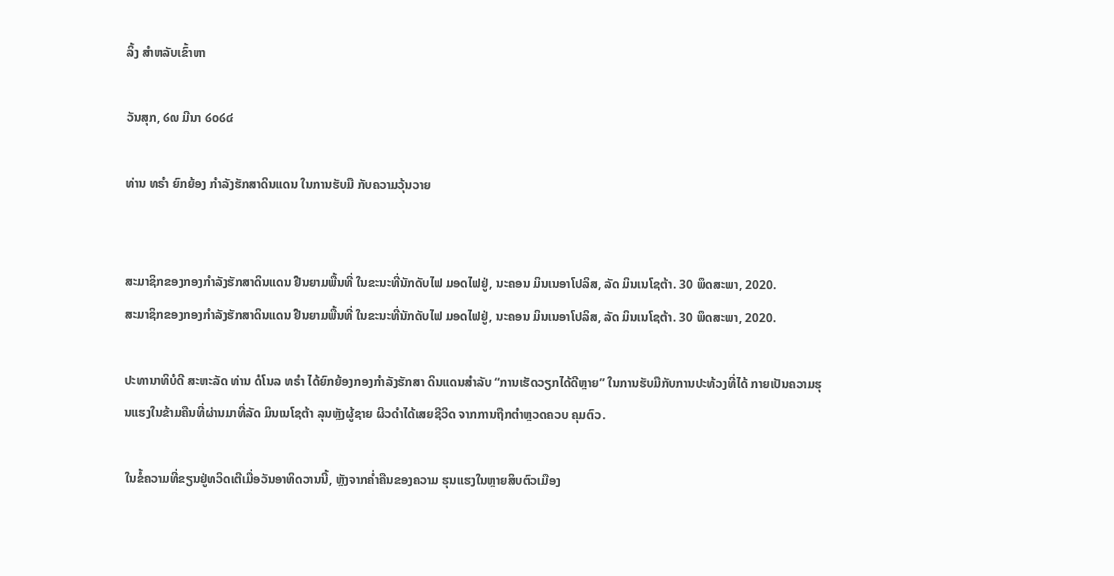ລິ້ງ ສຳຫລັບເຂົ້າຫາ

ວັນສຸກ, ໒໙ ມີນາ ໒໐໒໔

ທ່ານ ທຣຳ ຍົກຍ້ອງ ກຳລັງຮັກສາດິນແດນ ໃນການຮັບມື ກັບຄວາມວຸ້ນວາຍ


ສະມາຊິກຂອງກອງກຳລັງຮັກສາດິນແດນ ຢືນຍາມພື້ນທີ່ ໃນຂະນະທີ່ນັກດັບໄຟ ມອດໄຟຢູ່, ນະຄອນ ມິນເນອາໂປລິສ, ລັດ ມິນເນໂຊຕ້າ. 30 ພຶດສະພາ, 2020.
ສະມາຊິກຂອງກອງກຳລັງຮັກສາດິນແດນ ຢືນຍາມພື້ນທີ່ ໃນຂະນະທີ່ນັກດັບໄຟ ມອດໄຟຢູ່, ນະຄອນ ມິນເນອາໂປລິສ, ລັດ ມິນເນໂຊຕ້າ. 30 ພຶດສະພາ, 2020.

ປະທານາທິບໍດີ ສະຫະລັດ ທ່ານ ດໍໂນລ ທຣຳ ໄດ້ຍົກຍ້ອງກອງກຳລັງຮັກສາ ດິນແດນສຳລັບ “ການເຮັດວຽກໄດ້ດີຫຼາຍ” ໃນການຮັບມືກັບການປະທ້ວງທີ່ໄດ້ ກາຍເປັນຄວາມຮຸນແຮງໃນຂ້າມຄືນທີ່ຜ່ານມາທີ່ລັດ ມິນເນໂຊຕ້າ ລຸນຫຼັງຜູ້ຊາຍ ຜິວດຳໄດ້ເສຍຊີວິດ ຈາກການຖືກຕຳຫຼວດຄວບ ຄຸມຕົວ.

ໃນຂໍ້ຄວາມທີ່ຂຽນຢູ່ທວິດເຕີເມື່ອວັນອາທິດວານນີ້, ຫຼັງຈາກຄໍ່າຄືນຂອງຄວາມ ຮຸນແຮງໃນຫຼາຍສິບຕົວເມືອງ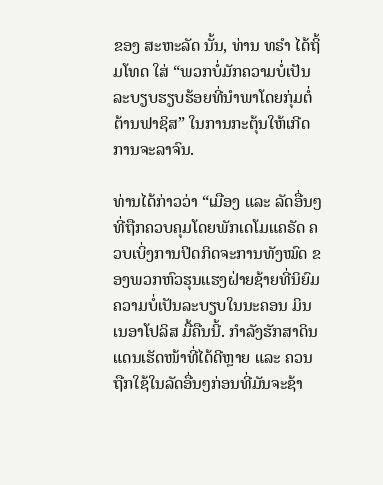ຂອງ ສະຫະລັດ ນັ້ນ, ທ່ານ ທຣຳ ໄດ້ຖິ້ມໂທດ ໃສ່ “ພວກບໍ່ມັກຄວາມບໍ່ເປັນລະບຽບຮຽບຮ້ອຍທີ່ນຳພາໂດຍກຸ່ມຕໍ່ຕ້ານຟາຊິສ” ໃນການກະຕຸ້ນໃຫ້ເກີດການຈະລາຈົນ.

ທ່ານໄດ້ກ່າວວ່າ “ເມືອງ ແລະ ລັດອື່ນໆທີ່ຖືກຄວບຄຸມໂດຍພັກເດໂມແຄຣັດ ຄວບເບິ່ງການປິດກິດຈະການທັງໝົດ ຂອງພວກຫົວຮຸນແຮງຝ່າຍຊ້າຍທີ່ນິຍົມ ຄວາມບໍ່ເປັນລະບຽບໃນນະຄອນ ມິນເນອາໂປລິສ ມື້ຄືນນີ້. ກຳລັງຮັກສາດິນ ແດນເຮັດໜ້າທີ່ໄດ້ດີຫຼາຍ ແລະ ຄວນຖືກໃຊ້ໃນລັດອື່ນໆກ່ອນທີ່ມັນຈະຊ້າ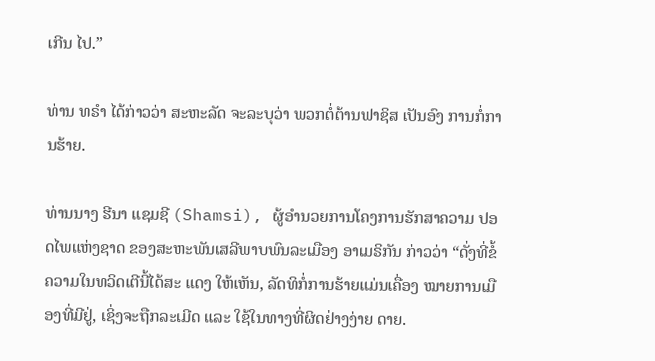ເກີນ ໄປ.”

ທ່ານ ທຣຳ ໄດ້ກ່າວວ່າ ສະຫະລັດ ຈະລະບຸວ່າ ພວກຕໍ່ຕ້ານຟາຊິສ ເປັນອົງ ການກໍ່ການຮ້າຍ.

ທ່ານນາງ ຮີນາ ແຊມຊີ (Shamsi), ຜູ້ອຳນວຍການໂຄງການຮັກສາຄວາມ ປອດໄພແຫ່ງຊາດ ຂອງສະຫະພັນເສລີພາບພົນລະເມືອງ ອາເມຣິກັນ ກ່າວວ່າ “ດັ່ງທີ່ຂໍ້ຄວາມໃນທວິດເຕີນີ້ໄດ້ສະ ແດງ ໃຫ້ເຫັນ, ລັດທິກໍ່ການຮ້າຍແມ່ນເຄື່ອງ ໝາຍການເມືອງທີ່ມີຢູ່, ເຊິ່ງຈະຖືກລະເມີດ ແລະ ໃຊ້ໃນທາງທີ່ຜິດຢ່າງງ່າຍ ດາຍ.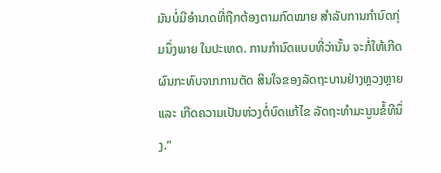ມັນບໍ່ມີອຳນາດທີ່ຖືກຕ້ອງຕາມກົດໝາຍ ສຳລັບການກຳນົດກຸ່ມນຶ່ງພາຍ ໃນປະເທດ. ການກຳນົດແບບທີ່ວ່ານັ້ນ ຈະກໍ່ໃຫ້ເກີດຜົນກະທົບຈາກການຕັດ ສິນໃຈຂອງລັດຖະບານຢ່າງຫຼວງຫຼາຍ ແລະ ເກີດຄວາມເປັນຫ່ວງຕໍ່ບົດແກ້ໄຂ ລັດຖະທຳມະນູນຂໍ້ທີນຶ່ງ.”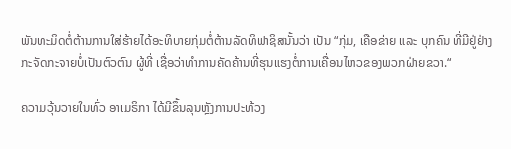ພັນທະມິດຕໍ່ຕ້ານການໃສ່ຮ້າຍໄດ້ອະທິບາຍກຸ່ມຕໍ່ຕ້ານລັດທິຟາຊິສນັ້ນວ່າ ເປັນ “ກຸ່ມ, ເຄືອຂ່າຍ ແລະ ບຸກຄົນ ທີ່ມີຢູ່ຢ່າງກະຈັດກະຈາຍບໍ່ເປັນຕົວຕົນ ຜູ້ທີ່ ເຊື່ອວ່າທຳການຄັດຄ້ານທີ່ຮຸນແຮງຕໍ່ການເຄື່ອນໄຫວຂອງພວກຝ່າຍຂວາ.“

ຄວາມວຸ້ນວາຍໃນທົ່ວ ອາເມຣິກາ ໄດ້ມີຂຶ້ນລຸນຫຼັງການປະທ້ວງ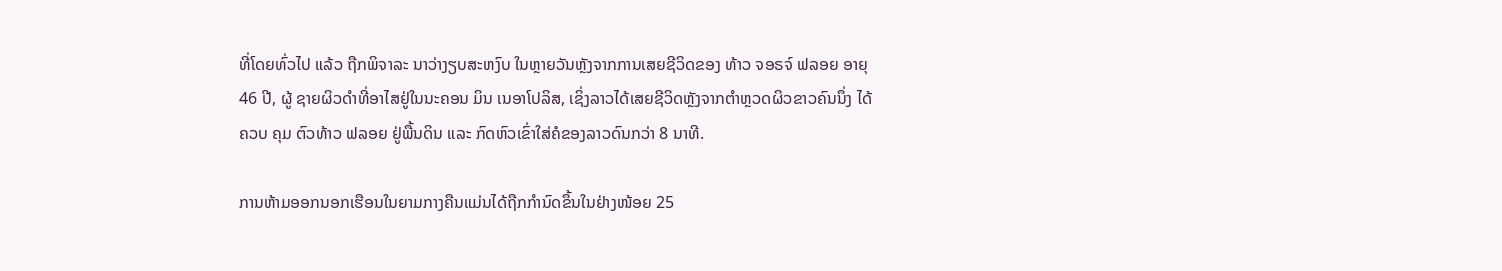ທີ່ໂດຍທົ່ວໄປ ແລ້ວ ຖືກພິຈາລະ ນາວ່າງຽບສະຫງົບ ໃນຫຼາຍວັນຫຼັງຈາກການເສຍຊີວິດຂອງ ທ້າວ ຈອຣຈ໌ ຟລອຍ ອາຍຸ 46 ປີ, ຜູ້ ຊາຍຜິວດຳທີ່ອາໄສຢູ່ໃນນະຄອນ ມິນ ເນອາໂປລິສ, ເຊິ່ງລາວໄດ້ເສຍຊີວິດຫຼັງຈາກຕຳຫຼວດຜິວຂາວຄົນນຶ່ງ ໄດ້ຄວບ ຄຸມ ຕົວທ້າວ ຟລອຍ ຢູ່ພື້ນດິນ ແລະ ກົດຫົວເຂົ່າໃສ່ຄໍຂອງລາວດົນກວ່າ 8 ນາທີ.

ການຫ້າມອອກນອກເຮືອນໃນຍາມກາງຄືນແມ່ນໄດ້ຖືກກຳນົດຂຶ້ນໃນຢ່າງໜ້ອຍ 25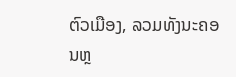ຕົວເມືອງ, ລວມທັງນະຄອນຫຼ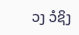ວງ ວໍຊິງ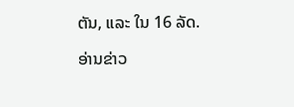ຕັນ, ແລະ ໃນ 16 ລັດ.

ອ່ານຂ່າວ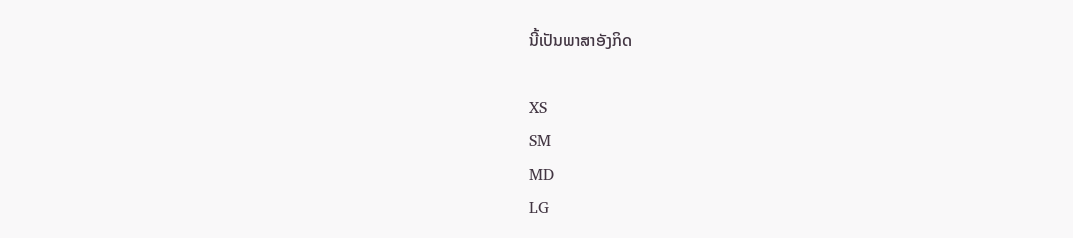ນີ້ເປັນພາສາອັງກິດ

XS
SM
MD
LG